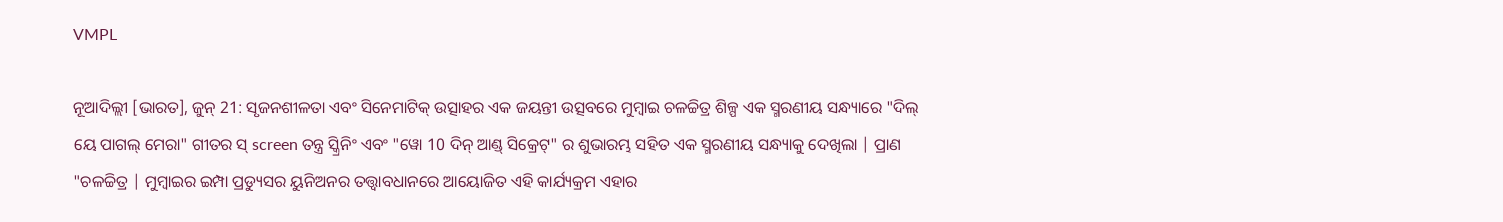VMPL

ନୂଆଦିଲ୍ଲୀ [ଭାରତ], ଜୁନ୍ 21: ସୃଜନଶୀଳତା ଏବଂ ସିନେମାଟିକ୍ ଉତ୍ସାହର ଏକ ଜୟନ୍ତୀ ଉତ୍ସବରେ ମୁମ୍ବାଇ ଚଳଚ୍ଚିତ୍ର ଶିଳ୍ପ ଏକ ସ୍ମରଣୀୟ ସନ୍ଧ୍ୟାରେ "ଦିଲ୍ ୟେ ପାଗଲ୍ ମେରା" ଗୀତର ସ୍ screen ତନ୍ତ୍ର ସ୍କ୍ରିନିଂ ଏବଂ "ୱୋ 10 ଦିନ୍ ଆଣ୍ଡ୍ ସିକ୍ରେଟ୍" ର ଶୁଭାରମ୍ଭ ସହିତ ଏକ ସ୍ମରଣୀୟ ସନ୍ଧ୍ୟାକୁ ଦେଖିଲା | ପ୍ରାଣ "ଚଳଚ୍ଚିତ୍ର | ମୁମ୍ବାଇର ଇମ୍ପା ପ୍ରଡ୍ୟୁସର ୟୁନିଅନର ତତ୍ତ୍ୱାବଧାନରେ ଆୟୋଜିତ ଏହି କାର୍ଯ୍ୟକ୍ରମ ଏହାର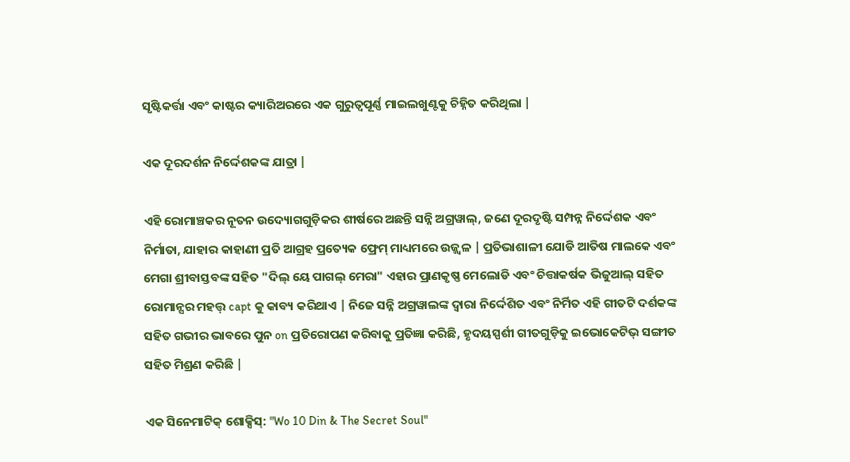ସୃଷ୍ଟିକର୍ତ୍ତା ଏବଂ କାଷ୍ଟର କ୍ୟାରିଅରରେ ଏକ ଗୁରୁତ୍ୱପୂର୍ଣ୍ଣ ମାଇଲଖୁଣ୍ଟକୁ ଚିହ୍ନିତ କରିଥିଲା |

ଏକ ଦୂରଦର୍ଶନ ନିର୍ଦ୍ଦେଶକଙ୍କ ଯାତ୍ରା |

ଏହି ରୋମାଞ୍ଚକର ନୂତନ ଉଦ୍ୟୋଗଗୁଡ଼ିକର ଶୀର୍ଷରେ ଅଛନ୍ତି ସନ୍ନି ଅଗ୍ରୱାଲ୍, ଜଣେ ଦୂରଦୃଷ୍ଟି ସମ୍ପନ୍ନ ନିର୍ଦ୍ଦେଶକ ଏବଂ ନିର୍ମାତା, ଯାହାର କାହାଣୀ ପ୍ରତି ଆଗ୍ରହ ପ୍ରତ୍ୟେକ ଫ୍ରେମ୍ ମାଧ୍ୟମରେ ଉଜ୍ଜ୍ୱଳ | ପ୍ରତିଭାଶାଳୀ ଯୋଡି ଆତିଷ ମାଲକେ ଏବଂ ମେଗା ଶ୍ରୀବାସ୍ତବଙ୍କ ସହିତ "ଦିଲ୍ ୟେ ପାଗଲ୍ ମେରା" ଏହାର ପ୍ରାଣକୃଷ୍ଣ ମେଲୋଡି ଏବଂ ଚିତ୍ତାକର୍ଷକ ଭିଜୁଆଲ୍ ସହିତ ରୋମାନ୍ସର ମହତ୍ତ୍ capt କୁ କାବ୍ୟ କରିଥାଏ | ନିଜେ ସନ୍ନି ଅଗ୍ରୱାଲଙ୍କ ଦ୍ୱାରା ନିର୍ଦ୍ଦେଶିତ ଏବଂ ନିର୍ମିତ ଏହି ଗୀତଟି ଦର୍ଶକଙ୍କ ସହିତ ଗଭୀର ଭାବରେ ପୁନ on ପ୍ରତିରୋପଣ କରିବାକୁ ପ୍ରତିଜ୍ଞା କରିଛି, ହୃଦୟସ୍ପର୍ଶୀ ଗୀତଗୁଡ଼ିକୁ ଇଭୋକେଟିଭ୍ ସଙ୍ଗୀତ ସହିତ ମିଶ୍ରଣ କରିଛି |

ଏକ ସିନେମାଟିକ୍ ଶୋକ୍ସିସ୍: "Wo 10 Din & The Secret Soul"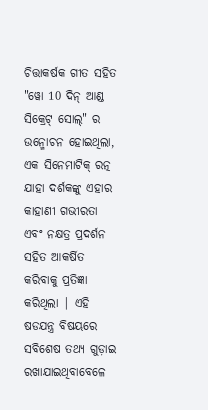ଚିତ୍ତାକର୍ଷକ ଗୀତ ସହିତ "ୱୋ 10 ଦିନ୍ ଆଣ୍ଡ ସିକ୍ରେଟ୍ ସୋଲ୍" ର ଉନ୍ମୋଚନ ହୋଇଥିଲା, ଏକ ସିନେମାଟିକ୍ ରତ୍ନ ଯାହା ଦର୍ଶକଙ୍କୁ ଏହାର କାହାଣୀ ଗଭୀରତା ଏବଂ ନକ୍ଷତ୍ର ପ୍ରଦର୍ଶନ ସହିତ ଆକର୍ଷିତ କରିବାକୁ ପ୍ରତିଜ୍ଞା କରିଥିଲା | ଏହି ଷଡଯନ୍ତ୍ର ବିଷୟରେ ସବିଶେଷ ତଥ୍ୟ ଗୁଡ଼ାଇ ରଖାଯାଇଥିବାବେଳେ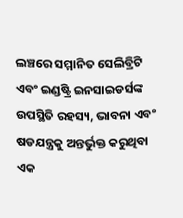ଲଞ୍ଚରେ ସମ୍ମାନିତ ସେଲିବ୍ରିଟି ଏବଂ ଇଣ୍ଡଷ୍ଟ୍ରି ଇନସାଇଡର୍ସଙ୍କ ଉପସ୍ଥିତି ରହସ୍ୟ, ଭାବନା ଏବଂ ଷଡଯନ୍ତ୍ରକୁ ଅନ୍ତର୍ଭୁକ୍ତ କରୁଥିବା ଏକ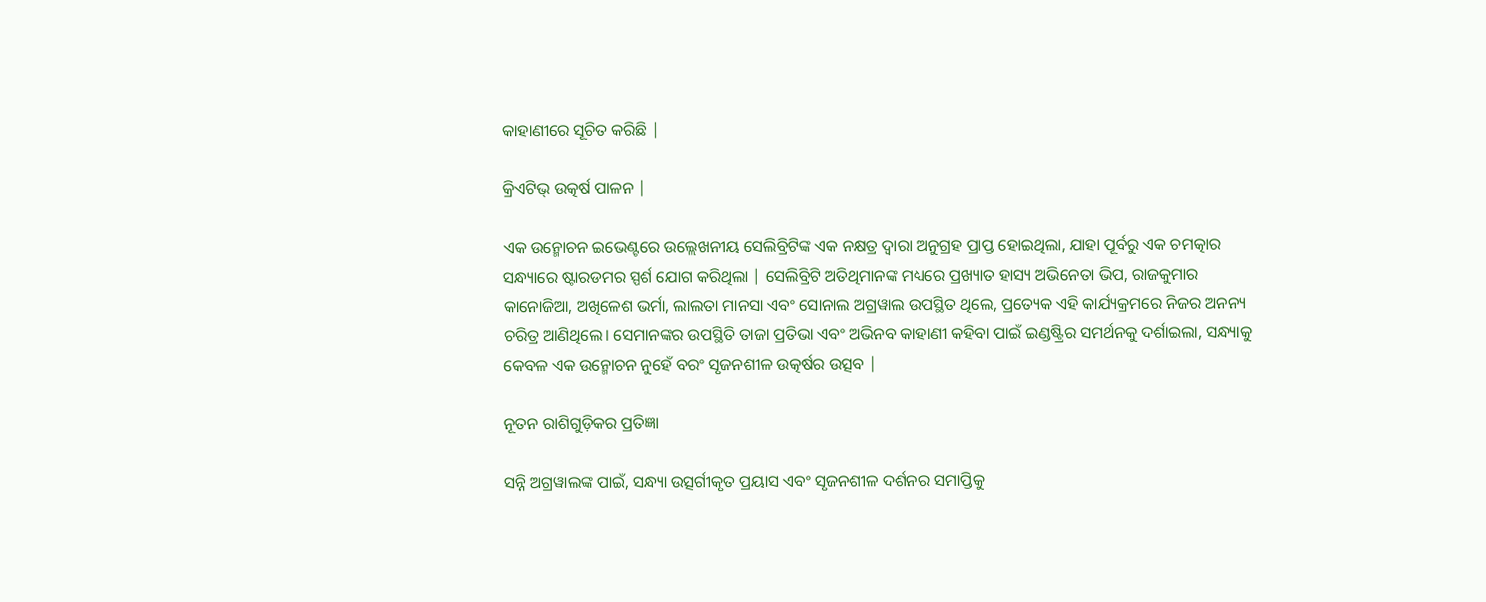କାହାଣୀରେ ସୂଚିତ କରିଛି |

କ୍ରିଏଟିଭ୍ ଉତ୍କର୍ଷ ପାଳନ |

ଏକ ଉନ୍ମୋଚନ ଇଭେଣ୍ଟରେ ଉଲ୍ଲେଖନୀୟ ସେଲିବ୍ରିଟିଙ୍କ ଏକ ନକ୍ଷତ୍ର ଦ୍ୱାରା ଅନୁଗ୍ରହ ପ୍ରାପ୍ତ ହୋଇଥିଲା, ଯାହା ପୂର୍ବରୁ ଏକ ଚମତ୍କାର ସନ୍ଧ୍ୟାରେ ଷ୍ଟାରଡମର ସ୍ପର୍ଶ ଯୋଗ କରିଥିଲା | ସେଲିବ୍ରିଟି ଅତିଥିମାନଙ୍କ ମଧ୍ୟରେ ପ୍ରଖ୍ୟାତ ହାସ୍ୟ ଅଭିନେତା ଭିପ, ରାଜକୁମାର କାନୋଜିଆ, ଅଖିଳେଶ ଭର୍ମା, ଲାଲତା ମାନସା ଏବଂ ସୋନାଲ ଅଗ୍ରୱାଲ ଉପସ୍ଥିତ ଥିଲେ, ପ୍ରତ୍ୟେକ ଏହି କାର୍ଯ୍ୟକ୍ରମରେ ନିଜର ଅନନ୍ୟ ଚରିତ୍ର ଆଣିଥିଲେ। ସେମାନଙ୍କର ଉପସ୍ଥିତି ତାଜା ପ୍ରତିଭା ଏବଂ ଅଭିନବ କାହାଣୀ କହିବା ପାଇଁ ଇଣ୍ଡଷ୍ଟ୍ରିର ସମର୍ଥନକୁ ଦର୍ଶାଇଲା, ସନ୍ଧ୍ୟାକୁ କେବଳ ଏକ ଉନ୍ମୋଚନ ନୁହେଁ ବରଂ ସୃଜନଶୀଳ ଉତ୍କର୍ଷର ଉତ୍ସବ |

ନୂତନ ରାଶିଗୁଡ଼ିକର ପ୍ରତିଜ୍ଞା

ସନ୍ନି ଅଗ୍ରୱାଲଙ୍କ ପାଇଁ, ସନ୍ଧ୍ୟା ଉତ୍ସର୍ଗୀକୃତ ପ୍ରୟାସ ଏବଂ ସୃଜନଶୀଳ ଦର୍ଶନର ସମାପ୍ତିକୁ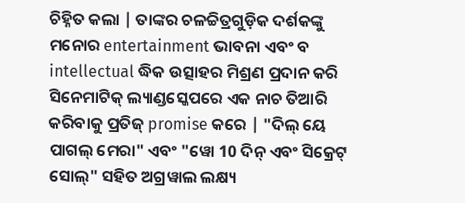ଚିହ୍ନିତ କଲା | ତାଙ୍କର ଚଳଚ୍ଚିତ୍ରଗୁଡ଼ିକ ଦର୍ଶକଙ୍କୁ ମନୋର entertainment ଭାବନା ଏବଂ ବ intellectual ଦ୍ଧିକ ଉତ୍ସାହର ମିଶ୍ରଣ ପ୍ରଦାନ କରି ସିନେମାଟିକ୍ ଲ୍ୟାଣ୍ଡସ୍କେପରେ ଏକ ନାଚ ତିଆରି କରିବାକୁ ପ୍ରତିଜ୍ promise କରେ | "ଦିଲ୍ ୟେ ପାଗଲ୍ ମେରା" ଏବଂ "ୱୋ 10 ଦିନ୍ ଏବଂ ସିକ୍ରେଟ୍ ସୋଲ୍" ସହିତ ଅଗ୍ରୱାଲ ଲକ୍ଷ୍ୟ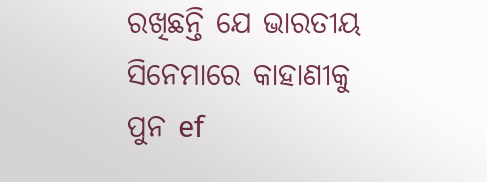ରଖିଛନ୍ତି ଯେ ଭାରତୀୟ ସିନେମାରେ କାହାଣୀକୁ ପୁନ ef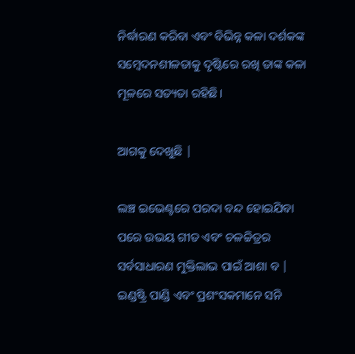ନିର୍ଦ୍ଧାରଣ କରିବା ଏବଂ ବିଭିନ୍ନ କଳା ଦର୍ଶକଙ୍କ ସମ୍ବେଦନଶୀଳତାକୁ ଦୃଷ୍ଟିରେ ରଖି ତାଙ୍କ କଳା ମୂଳରେ ସତ୍ୟତା ରହିଛି।

ଆଗକୁ ଦେଖୁଛି |

ଲଞ୍ଚ ଇଭେଣ୍ଟରେ ପରଦା ବନ୍ଦ ହୋଇଯିବା ପରେ ଉଭୟ ଗୀତ ଏବଂ ଚଳଚ୍ଚିତ୍ରର ସର୍ବସାଧାରଣ ମୁକ୍ତିଲାଭ ପାଇଁ ଆଶା ବ | ଇଣ୍ଡଷ୍ଟ୍ରି ପାଣ୍ଡି ଏବଂ ପ୍ରଶଂସକମାନେ ସନି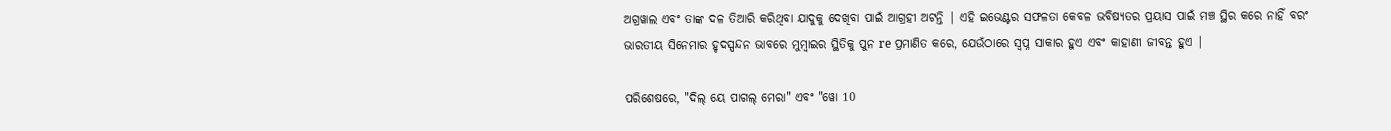ଅଗ୍ରୱାଲ ଏବଂ ତାଙ୍କ ଦଳ ତିଆରି କରିଥିବା ଯାଦୁକୁ ଦେଖିବା ପାଇଁ ଆଗ୍ରହୀ ଅଟନ୍ତି | ଏହି ଇଭେଣ୍ଟର ସଫଳତା କେବଳ ଭବିଷ୍ୟତର ପ୍ରୟାସ ପାଇଁ ମଞ୍ଚ ସ୍ଥିର କରେ ନାହିଁ ବରଂ ଭାରତୀୟ ସିନେମାର ହୃଦସ୍ପନ୍ଦନ ଭାବରେ ମୁମ୍ବାଇର ସ୍ଥିତିକୁ ପୁନ re ପ୍ରମାଣିତ କରେ, ଯେଉଁଠାରେ ସ୍ୱପ୍ନ ସାକାର ହୁଏ ଏବଂ କାହାଣୀ ଜୀବନ୍ତ ହୁଏ |

ପରିଶେଷରେ, "ଦିଲ୍ ୟେ ପାଗଲ୍ ମେରା" ଏବଂ "ୱୋ 10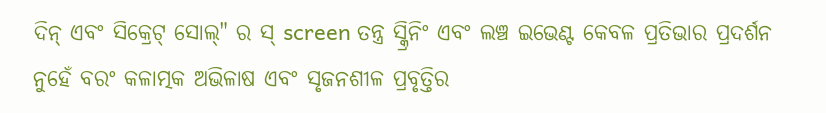ଦିନ୍ ଏବଂ ସିକ୍ରେଟ୍ ସୋଲ୍" ର ସ୍ screen ତନ୍ତ୍ର ସ୍କ୍ରିନିଂ ଏବଂ ଲଞ୍ଚ ଇଭେଣ୍ଟ କେବଳ ପ୍ରତିଭାର ପ୍ରଦର୍ଶନ ନୁହେଁ ବରଂ କଳାତ୍ମକ ଅଭିଳାଷ ଏବଂ ସୃଜନଶୀଳ ପ୍ରବୃତ୍ତିର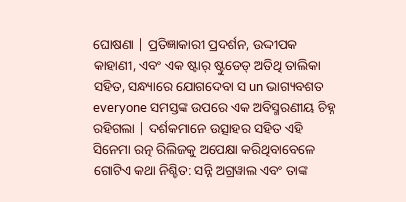ଘୋଷଣା | ପ୍ରତିଜ୍ଞାକାରୀ ପ୍ରଦର୍ଶନ, ଉଦ୍ଦୀପକ କାହାଣୀ, ଏବଂ ଏକ ଷ୍ଟାର୍ ଷ୍ଟୁଡେଡ୍ ଅତିଥି ତାଲିକା ସହିତ, ସନ୍ଧ୍ୟାରେ ଯୋଗଦେବା ସ un ଭାଗ୍ୟବଶତ everyone ସମସ୍ତଙ୍କ ଉପରେ ଏକ ଅବିସ୍ମରଣୀୟ ଚିହ୍ନ ରହିଗଲା | ଦର୍ଶକମାନେ ଉତ୍ସାହର ସହିତ ଏହି ସିନେମା ରତ୍ନ ରିଲିଜକୁ ଅପେକ୍ଷା କରିଥିବାବେଳେ ଗୋଟିଏ କଥା ନିଶ୍ଚିତ: ସନ୍ନି ଅଗ୍ରୱାଲ ଏବଂ ତାଙ୍କ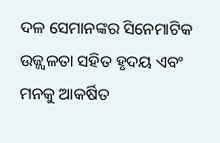ଦଳ ସେମାନଙ୍କର ସିନେମାଟିକ ଉଜ୍ଜ୍ୱଳତା ସହିତ ହୃଦୟ ଏବଂ ମନକୁ ଆକର୍ଷିତ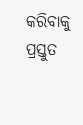କରିବାକୁ ପ୍ରସ୍ତୁତ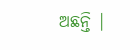ଅଛନ୍ତି |